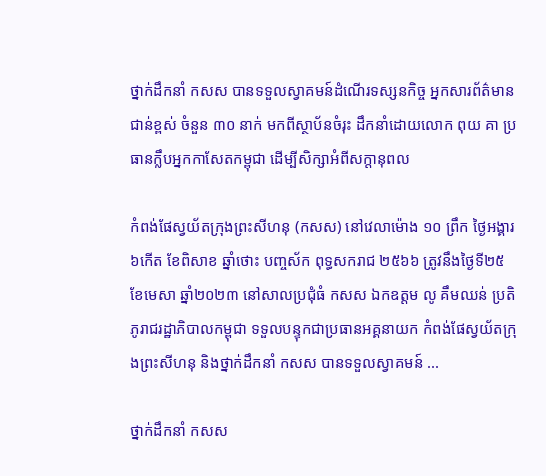ថ្នាក់ដឹកនាំ កសស បានទទួលស្វាគមន៍ដំណើរទស្សនកិច្ច អ្នកសារព័ត៌មានជាន់ខ្ពស់ ចំនួន ៣០ នាក់ មកពីស្ថាប័នចំរុះ ដឹកនាំដោយលោក ពុយ គា ប្រធានក្លឹបអ្នកកាសែតកម្ពុជា ដើម្បីសិក្សាអំពីសក្តានុពល

កំពង់ផែស្វយ័តក្រុងព្រះសីហនុ (កសស) នៅវេលាម៉ោង ១០ ព្រឹក ថ្ងៃអង្គារ ៦កើត ខែពិសាខ ឆ្នាំថោះ បញ្ចស័ក ពុទ្ធសករាជ ២៥៦៦ ត្រូវនឹងថ្ងៃទី២៥ ខែមេសា ឆ្នាំ២០២៣ នៅសាលប្រជុំធំ កសស ឯកឧត្តម លូ គឹមឈន់ ប្រតិភូរាជរដ្ឋាភិបាលកម្ពុជា ទទួលបន្ទុកជាប្រធានអគ្គនាយក កំពង់ផែស្វយ័តក្រុងព្រះសីហនុ និងថ្នាក់ដឹកនាំ កសស បានទទួលស្វាគមន៍ ...

ថ្នាក់ដឹកនាំ កសស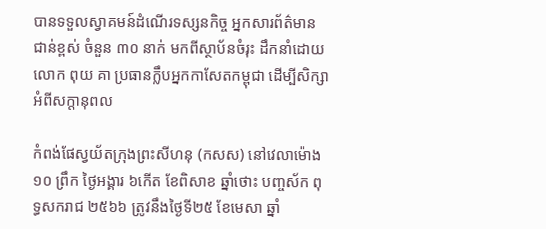បានទទួលស្វាគមន៍ដំណើរទស្សនកិច្ច អ្នកសារព័ត៌មានជាន់ខ្ពស់ ចំនួន ៣០ នាក់ មកពីស្ថាប័នចំរុះ ដឹកនាំដោយលោក ពុយ គា ប្រធានក្លឹបអ្នកកាសែតកម្ពុជា ដើម្បីសិក្សាអំពីសក្តានុពល

កំពង់ផែស្វយ័តក្រុងព្រះសីហនុ (កសស) នៅវេលាម៉ោង ១០ ព្រឹក ថ្ងៃអង្គារ ៦កើត ខែពិសាខ ឆ្នាំថោះ បញ្ចស័ក ពុទ្ធសករាជ ២៥៦៦ ត្រូវនឹងថ្ងៃទី២៥ ខែមេសា ឆ្នាំ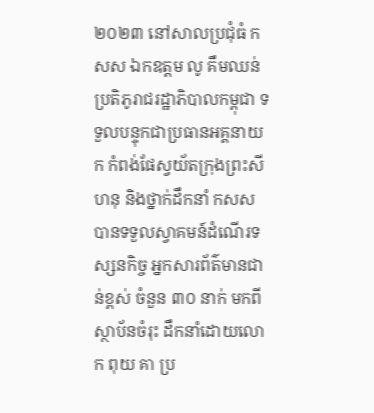២០២៣ នៅសាលប្រជុំធំ កសស ឯកឧត្តម លូ គឹមឈន់ ប្រតិភូរាជរដ្ឋាភិបាលកម្ពុជា ទទួលបន្ទុកជាប្រធានអគ្គនាយក កំពង់ផែស្វយ័តក្រុងព្រះសីហនុ និងថ្នាក់ដឹកនាំ កសស បានទទួលស្វាគមន៍ដំណើរទស្សនកិច្ច អ្នកសារព័ត៌មានជាន់ខ្ពស់ ចំនួន ៣០ នាក់ មកពីស្ថាប័នចំរុះ ដឹកនាំដោយលោក ពុយ គា ប្រ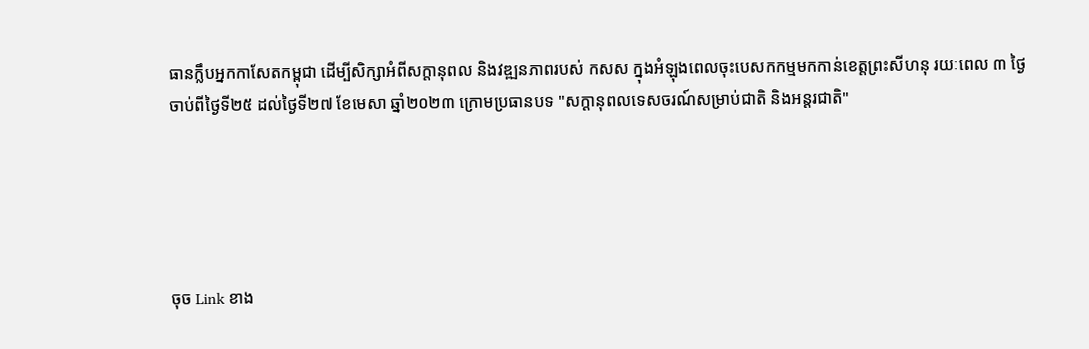ធានក្លឹបអ្នកកាសែតកម្ពុជា ដើម្បីសិក្សាអំពីសក្តានុពល និងវឌ្ឍនភាពរបស់ កសស ក្នុងអំឡុងពេលចុះបេសកកម្មមកកាន់ខេត្តព្រះសីហនុ រយៈពេល ៣ ថ្ងៃ ចាប់ពីថ្ងៃទី២៥ ដល់ថ្ងៃទី២៧ ខែមេសា ឆ្នាំ២០២៣ ក្រោមប្រធានបទ "សក្តានុពលទេសចរណ៍សម្រាប់ជាតិ និងអន្តរជាតិ"





ចុច Link ខាង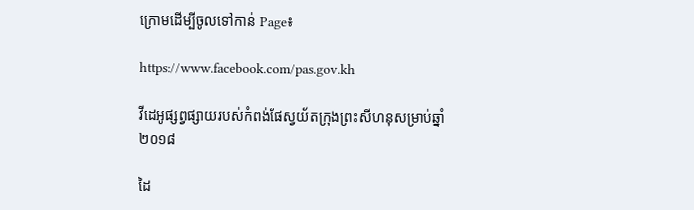ក្រោមដើម្បីចូលទៅកាន់ Page៖

https://www.facebook.com/pas.gov.kh

វីដេអូផ្សព្វផ្សាយរបស់កំពង់ផែស្វយ័តក្រុងព្រះសីហនុសម្រាប់ឆ្នាំ ២០១៨

ដៃ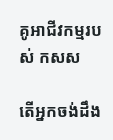គូអាជីវកម្មរបស់ កសស

តើអ្នកចង់ដឹង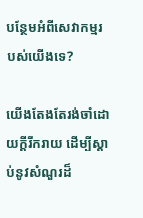បន្ថែមអំពីសេវាកម្មរបស់យើងទេ?

យើងតែងតែរង់ចាំដោយក្ដីរីករាយ ដើម្បីស្តាប់នូវសំណួរដ៏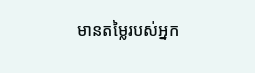មានតម្លៃរបស់អ្នក